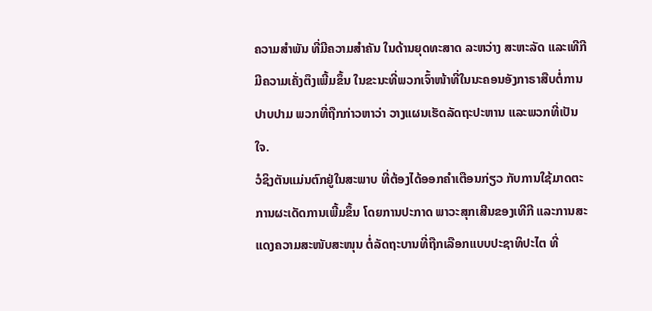ຄວາມສຳພັນ ທີ່ມີຄວາມສຳຄັນ ໃນດ້ານຍຸດທະສາດ ລະຫວ່າງ ສະຫະລັດ ແລະເທີກີ ມີຄວາມເຄັ່ງຕຶງເພີ້ມຂຶ້ນ ໃນຂະນະທີ່ພວກເຈົ້າໜ້າທີ່ໃນນະຄອນອັງກາຣາສືບຕໍ່ການປາບປາມ ພວກທີ່ຖືກກ່າວຫາວ່າ ວາງແຜນເຮັດລັດຖະປະຫານ ແລະພວກທີ່ເປັນໃຈ.
ວໍຊິງຕັນແມ່ນຕົກຢູ່ໃນສະພາບ ທີ່ຕ້ອງໄດ້ອອກຄຳເຕືອນກ່ຽວ ກັບການໃຊ້ມາດຕະການຜະເດັດການເພີ້ມຂຶ້ນ ໂດຍການປະກາດ ພາວະສຸກເສີນຂອງເທີກີ ແລະການສະແດງຄວາມສະໜັບສະໜຸນ ຕໍ່ລັດຖະບານທີ່ຖືກເລືອກແບບປະຊາທິປະໄຕ ທີ່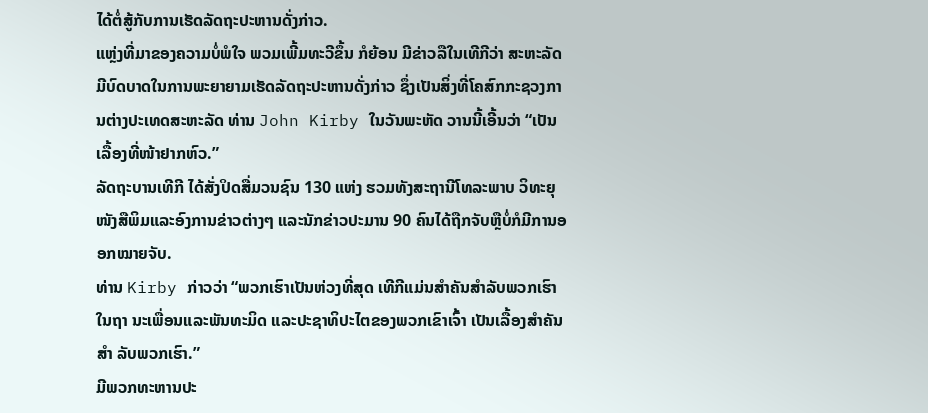ໄດ້ຕໍ່ສູ້ກັບການເຮັດລັດຖະປະຫານດັ່ງກ່າວ.
ແຫຼ່ງທີ່ມາຂອງຄວາມບໍ່ພໍໃຈ ພວມເພີ້ມທະວີຂຶ້ນ ກໍຍ້ອນ ມີຂ່າວລືໃນເທີກີວ່າ ສະຫະລັດ ມີບົດບາດໃນການພະຍາຍາມເຮັດລັດຖະປະຫານດັ່ງກ່າວ ຊຶ່ງເປັນສິ່ງທີ່ໂຄສົກກະຊວງການຕ່າງປະເທດສະຫະລັດ ທ່ານ John Kirby ໃນວັນພະຫັດ ວານນີ້ເອີ້ນວ່າ “ເປັນເລື້ອງທີ່ໜ້າຢາກຫົວ.”
ລັດຖະບານເທີກີ ໄດ້ສັ່ງປິດສື່ມວນຊົນ 130 ແຫ່ງ ຮວມທັງສະຖານີໂທລະພາບ ວິທະຍຸ ໜັງສືພິມແລະອົງການຂ່າວຕ່າງໆ ແລະນັກຂ່າວປະມານ 90 ຄົນໄດ້ຖືກຈັບຫຼືບໍ່ກໍມີການອອກໝາຍຈັບ.
ທ່ານ Kirby ກ່າວວ່າ “ພວກເຮົາເປັນຫ່ວງທີ່ສຸດ ເທີກີແມ່ນສຳຄັນສຳລັບພວກເຮົາໃນຖາ ນະເພື່ອນແລະພັນທະມິດ ແລະປະຊາທິປະໄຕຂອງພວກເຂົາເຈົ້າ ເປັນເລື້ອງສຳຄັນສຳ ລັບພວກເຮົາ.”
ມີພວກທະຫານປະ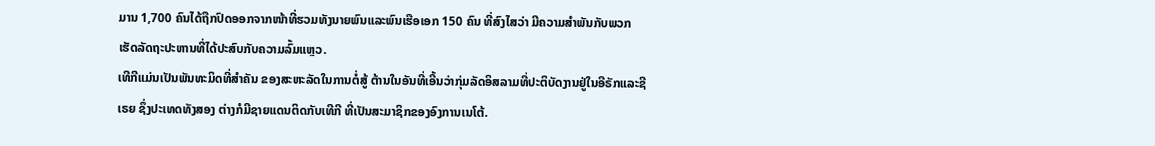ມານ 1,700 ຄົນໄດ້ຖືກປົດອອກຈາກໜ້າທີ່ຮວມທັງນາຍພົນແລະພົນເຮືອເອກ 150 ຄົນ ທີ່ສົງໄສວ່າ ມີຄວາມສຳພັນກັບພວກເຮັດລັດຖະປະຫານທີ່ໄດ້ປະສົບກັບຄວາມລົ້ມແຫຼວ.
ເທີກີແມ່ນເປັນພັນທະມິດທີ່ສຳຄັນ ຂອງສະຫະລັດໃນການຕໍ່ສູ້ ຕ້ານໃນອັນທີ່ເອີ້ນວ່າກຸ່ມລັດອິສລາມທີ່ປະຕິບັດງານຢູ່ໃນອີຣັກແລະຊີເຣຍ ຊຶ່ງປະເທດທັງສອງ ຕ່າງກໍມີຊາຍແດນຕິດກັບເທີກີ ທີ່ເປັນສະມາຊິກຂອງອົງການເນໂຕ້.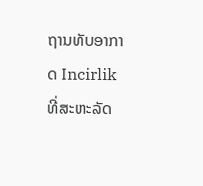ຖານທັບອາກາດ Incirlik ທີ່ສະຫະລັດ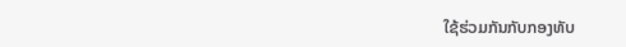ໃຊ້ຮ່ວມກັນກັບກອງທັບ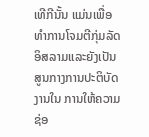ເທີກີນັ້ນ ແມ່ນເພື່ອທຳການໂຈມຕີກຸ່ມລັດອິສລາມແລະຍັງເປັນສູນກາງການປະຕິບັດງານໃນ ການໃຫ້ຄວາມ ຊ່ອ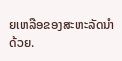ຍເຫລືອຂອງສະຫະລັດນຳດ້ວຍ.